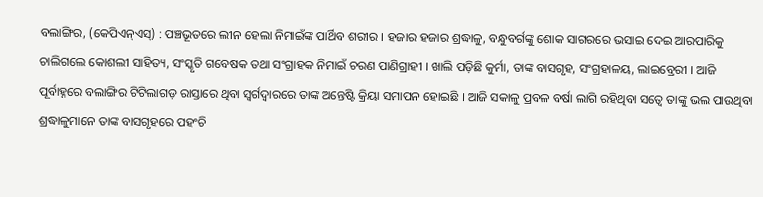ବଲାଙ୍ଗିର, (କେପିଏନ୍ଏସ୍) : ପଞ୍ଚଭୂତରେ ଲୀନ ହେଲା ନିମାଇଁଙ୍କ ପାର୍ଥିବ ଶରୀର । ହଜାର ହଜାର ଶ୍ରଦ୍ଧାଳୁ, ବନ୍ଧୁବର୍ଗଙ୍କୁ ଶୋକ ସାଗରରେ ଭସାଇ ଦେଇ ଆରପାରିକୁ ଚାଲିଗଲେ କୋଶଲୀ ସାହିତ୍ୟ, ସଂସ୍କୃତି ଗବେଷକ ତଥା ସଂଗ୍ରାହକ ନିମାଇଁ ଚରଣ ପାଣିଗ୍ରାହୀ । ଖାଲି ପଡ଼ିଛି କୁର୍ମା, ତାଙ୍କ ବାସଗୃହ, ସଂଗ୍ରହାଳୟ, ଲାଇବ୍ରେରୀ । ଆଜି ପୂର୍ବାହ୍ନରେ ବଲାଙ୍ଗିର ଟିଟିଲାଗଡ଼ ରାସ୍ତାରେ ଥିବା ସ୍ୱର୍ଗଦ୍ୱାରରେ ତାଙ୍କ ଅନ୍ତେଷ୍ଟି କ୍ରିୟା ସମାପନ ହୋଇଛି । ଆଜି ସକାଳୁ ପ୍ରବଳ ବର୍ଷା ଲାଗି ରହିଥିବା ସତ୍ୱେ ତାଙ୍କୁ ଭଲ ପାଉଥିବା ଶ୍ରଦ୍ଧାଳୁମାନେ ତାଙ୍କ ବାସଗୃହରେ ପହଂଚି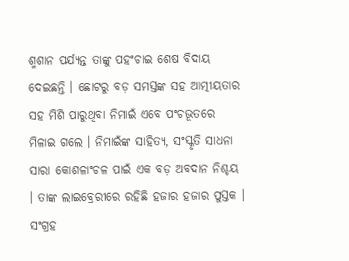ଶ୍ମଶାନ ପର୍ଯ୍ୟନ୍ତ ତାଙ୍କୁ ପହଂଚାଇ ଶେଷ ବିଦାୟ ଦେଇଛନ୍ତି । ଛୋଟରୁ ବଡ଼ ସମସ୍ତଙ୍କ ସହ ଆତ୍ମୀୟତାର ସହ ମିଶି ପାରୁଥିବା ନିମାଇଁ ଏବେ ପଂଚଭୂତରେ ମିଳାଇ ଗଲେ । ନିମାଇଁଙ୍କ ସାହିତ୍ୟ, ସଂସ୍କୃତି ସାଧନା ସାରା କୋଶଳାଂଚଳ ପାଇଁ ଏକ ବଡ଼ ଅବଦାନ ନିଶ୍ଚୟ । ତାଙ୍କ ଲାଇବ୍ରେରୀରେ ରହିଛି ହଜାର ହଜାର ପୁସ୍ତକ । ସଂଗ୍ରହ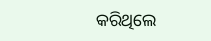କରିଥିଲେ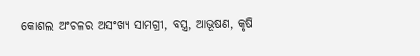କୋଶଲ ଅଂଚଳର ଅସଂଖ୍ୟ ସାମଗ୍ରୀ, ବସ୍ତ୍ର, ଆଭୂଷଣ, କୃଷି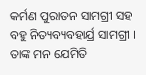କର୍ମଣ ପୁରାତନ ସାମଗ୍ରୀ ସହ ବହୁ ନିତ୍ୟବ୍ୟବହାର୍ଯ୍ର ସାମଗ୍ରୀ । ତାଙ୍କ ମନ ଯେମିତି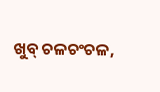ଖୁବ୍ ଚଳଚଂଚଳ,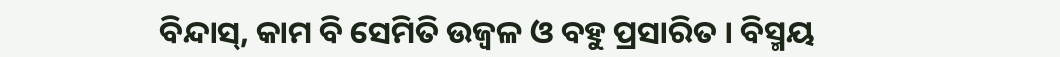ବିନ୍ଦାସ୍, କାମ ବି ସେମିତି ଉଜ୍ୱଳ ଓ ବହୁ ପ୍ରସାରିତ । ବିସ୍ମୟ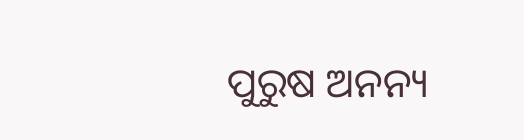ପୁରୁଷ ଅନନ୍ୟ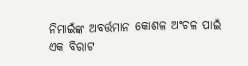ନିମାଇଁଙ୍କ ଅବର୍ତ୍ତମାନ କୋଶଳ ଅଂଚଳ ପାଇଁ ଏକ ବିରାଟ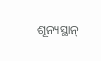ଶୂନ୍ୟସ୍ଥାନ୍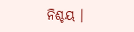ନିଶ୍ଚୟ ।